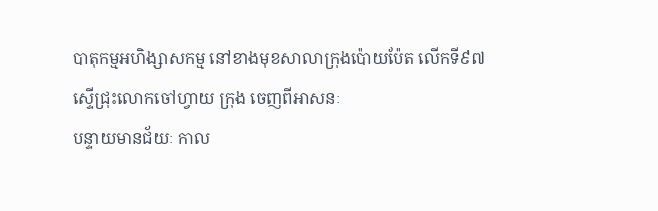បាតុកម្មអហិង្សាសកម្ម នៅខាងមុខសាលាក្រុងប៉ោយប៉ែត លើកទី៩៧ ស្ទើជ្រុះលោកចៅហ្វាយ ក្រុង ចេញពីអាសនៈ
បន្ទាយមានជ័យៈ កាល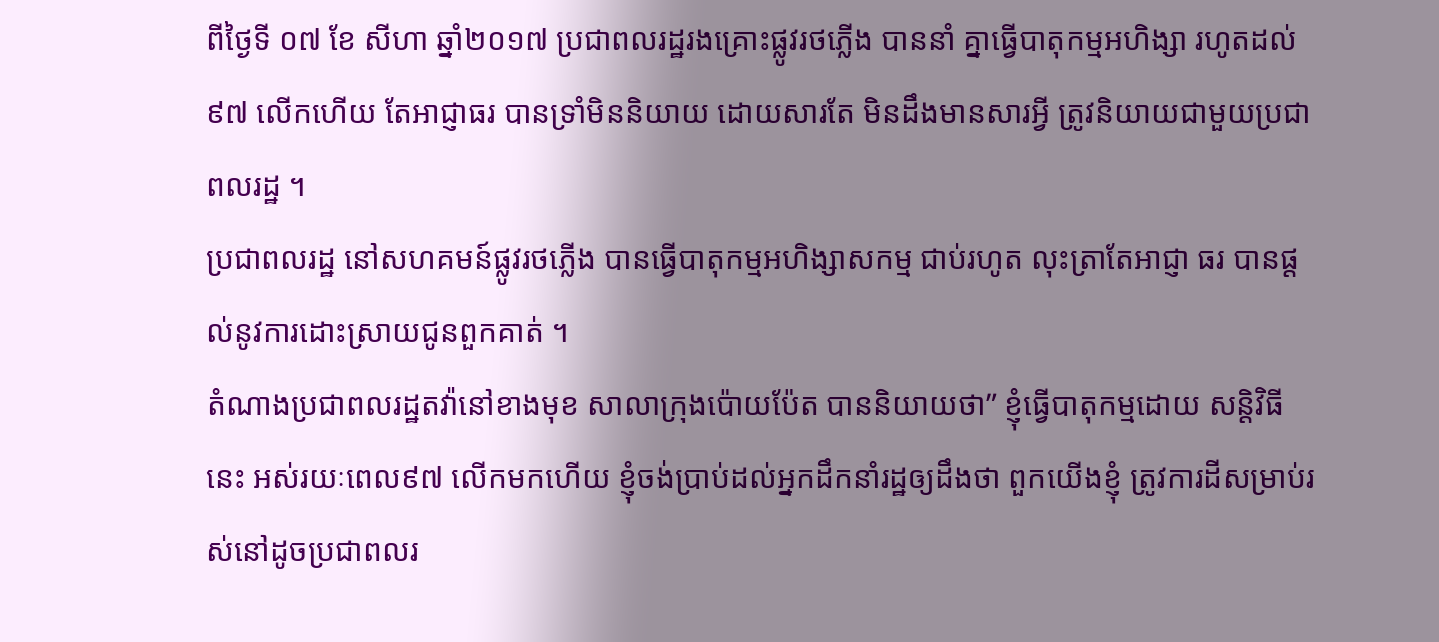ពីថ្ងៃទី ០៧ ខែ សីហា ឆ្នាំ២០១៧ ប្រជាពលរដ្ឋរងគ្រោះផ្លូវរថភ្លើង បាននាំ គ្នាធ្វើបាតុកម្មអហិង្សា រហូតដល់ ៩៧ លើកហើយ តែអាជ្ញាធរ បានទ្រាំមិននិយាយ ដោយសារតែ មិនដឹងមានសារអ្វី ត្រូវនិយាយជាមួយប្រជាពលរដ្ឋ ។
ប្រជាពលរដ្ឋ នៅសហគមន៍ផ្លូវរថភ្លើង បានធ្វើបាតុកម្មអហិង្សាសកម្ម ជាប់រហូត លុះត្រាតែអាជ្ញា ធរ បានផ្តល់នូវការដោះស្រាយជូនពួកគាត់ ។
តំណាងប្រជាពលរដ្ឋតវ៉ានៅខាងមុខ សាលាក្រុងប៉ោយប៉ែត បាននិយាយថា” ខ្ញុំធ្វើបាតុកម្មដោយ សន្តិវិធីនេះ អស់រយៈពេល៩៧ លើកមកហើយ ខ្ញុំចង់ប្រាប់ដល់អ្នកដឹកនាំរដ្ឋឲ្យដឹងថា ពួកយើងខ្ញុំ ត្រូវការដីសម្រាប់រស់នៅដូចប្រជាពលរ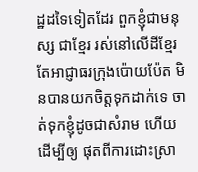ដ្ឋដទៃទៀតដែរ ពួកខ្ញុំជាមនុស្ស ជាខ្មែរ រស់នៅលើដីខ្មែរ តែអាជ្ញាធរក្រុងប៉ោយប៉ែត មិនបានយកចិត្តទុកដាក់ទេ ចាត់ទុកខ្ញុំដូចជាសំរាម ហើយដើម្បីឲ្យ ផុតពីការដោះស្រា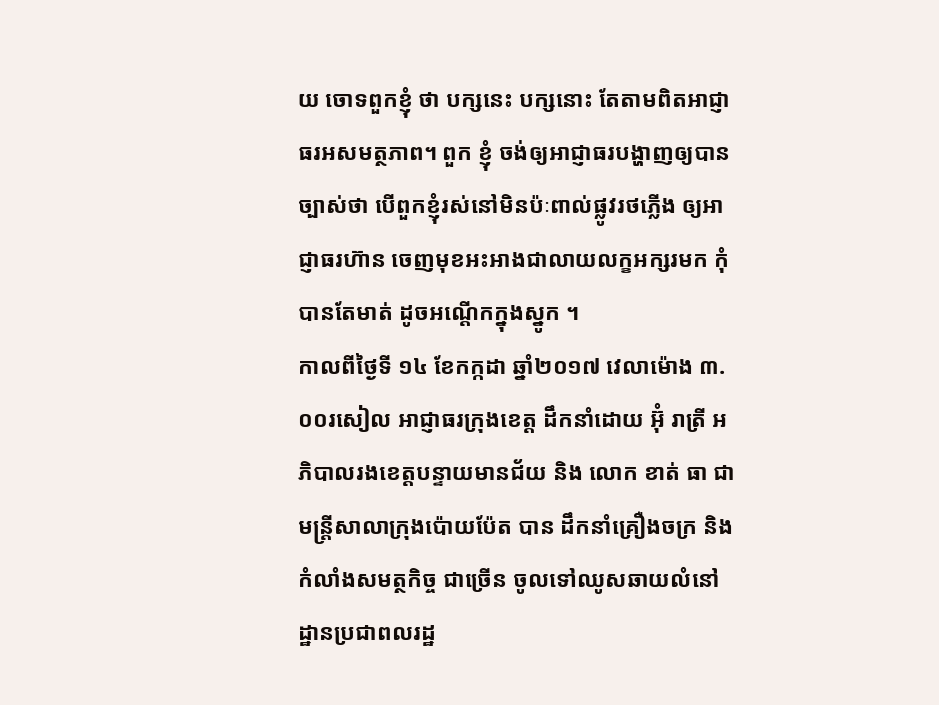យ ចោទពួកខ្ញុំ ថា បក្សនេះ បក្សនោះ តែតាមពិតអាជ្ញាធរអសមត្ថភាព។ ពួក ខ្ញុំ ចង់ឲ្យអាជ្ញាធរបង្ហាញឲ្យបានច្បាស់ថា បើពួកខ្ញុំរស់នៅមិនប៉ៈពាល់ផ្លូវរថភ្លើង ឲ្យអាជ្ញាធរហ៊ាន ចេញមុខអះអាងជាលាយលក្ខអក្សរមក កុំបានតែមាត់ ដូចអណ្តើកក្នុងស្នូក ។
កាលពីថ្ងៃទី ១៤ ខែកក្កដា ឆ្នាំ២០១៧ វេលាម៉ោង ៣.០០រសៀល អាជ្ញាធរក្រុងខេត្ត ដឹកនាំដោយ អ៊ុំ រាត្រី អភិបាលរងខេត្តបន្ទាយមានជ័យ និង លោក ខាត់ ធា ជាមន្ត្រីសាលាក្រុងប៉ោយប៉ែត បាន ដឹកនាំគ្រឿងចក្រ និងកំលាំងសមត្ថកិច្ច ជាច្រើន ចូលទៅឈូសឆាយលំនៅដ្ឋានប្រជាពលរដ្ឋ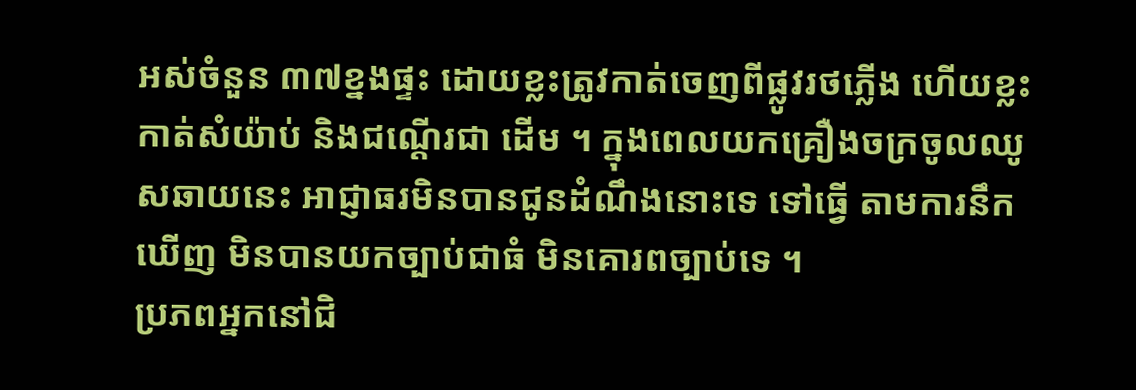អស់ចំនួន ៣៧ខ្នងផ្ទះ ដោយខ្លះត្រូវកាត់ចេញពីផ្លូវរថភ្លើង ហើយខ្លះ កាត់សំយ៉ាប់ និងជណ្តើរជា ដើម ។ ក្នុងពេលយកគ្រឿងចក្រចូលឈូសឆាយនេះ អាជ្ញាធរមិនបានជូនដំណឹងនោះទេ ទៅធ្វើ តាមការនឹកឃើញ មិនបានយកច្បាប់ជាធំ មិនគោរពច្បាប់ទេ ។
ប្រភពអ្នកនៅជិ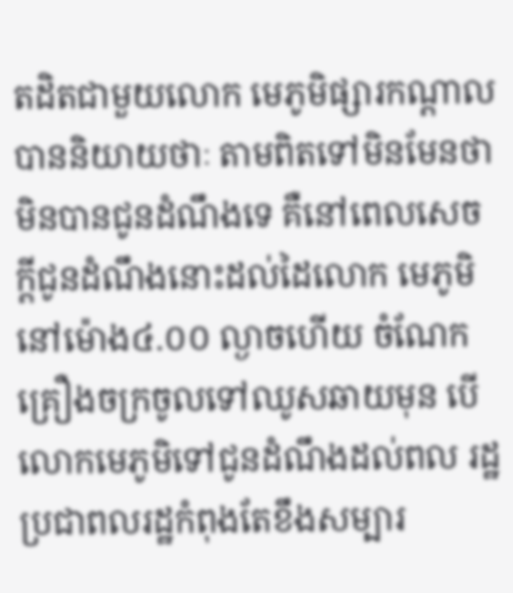តដិតជាមួយលោក មេភូមិផ្សារកណ្តាល បាននិយាយថាៈ តាមពិតទៅមិនមែនថា មិនបានជូនដំណឹងទេ គឺនៅពេលសេចក្តីជូនដំណឹងនោះដល់ដៃលោក មេភូមិ នៅម៉ោង៤.០០ ល្ងាចហើយ ចំណែកគ្រឿងចក្រចូលទៅឈូសឆាយមុន បើលោកមេភូមិទៅជូនដំណឹងដល់ពល រដ្ឋ ប្រជាពលរដ្ឋកំពុងតែខឹងសម្បារ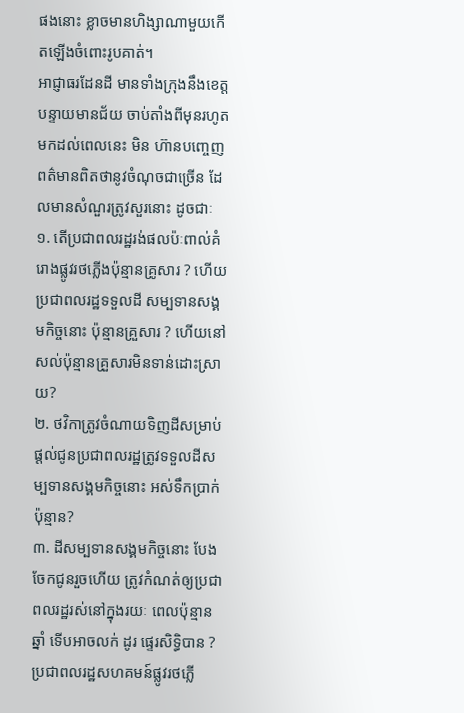ផងនោះ ខ្លាចមានហិង្សាណាមួយកើតឡើងចំពោះរូបគាត់។
អាជ្ញាធរដែនដី មានទាំងក្រុងនឹងខេត្តបន្ទាយមានជ័យ ចាប់តាំងពីមុនរហូតមកដល់ពេលនេះ មិន ហ៊ានបញ្ចេញពត៌មានពិតថានូវចំណុចជាច្រើន ដែលមានសំណួរត្រូវសួរនោះ ដូចជាៈ
១. តើប្រជាពលរដ្ឋរង់ផលប៉ៈពាល់គំរោងផ្លូវរថភ្លើងប៉ុន្មានគ្រូសារ ? ហើយប្រជាពលរដ្ឋទទួលដី សម្បទានសង្គមកិច្ចនោះ ប៉ុន្មានគ្រួសារ ? ហើយនៅសល់ប៉ុន្មានគ្រួសារមិនទាន់ដោះស្រាយ?
២. ថវិកាត្រូវចំណាយទិញដីសម្រាប់ផ្តល់ជូនប្រជាពលរដ្ឋត្រូវទទួលដីសម្បទានសង្គមកិច្ចនោះ អស់ទឹកប្រាក់ប៉ុន្មាន?
៣. ដីសម្បទានសង្គមកិច្ចនោះ បែងចែកជូនរួចហើយ ត្រូវកំណត់ឲ្យប្រជាពលរដ្ឋរស់នៅក្នុងរយៈ ពេលប៉ុន្មានឆ្នាំ ទើបអាចលក់ ដូរ ផ្ទេរសិទ្ធិបាន ?
ប្រជាពលរដ្ឋសហគមន៍ផ្លូវរថភ្លើ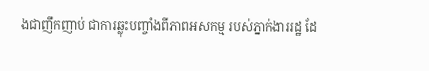ងជាញឹកញាប់ ជាការឆ្លុះបញ្ចាំងពីភាពអសកម្ម របស់ភ្នាក់ងាររដ្ឋ ដែ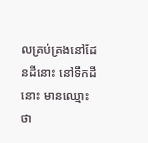លគ្រប់គ្រងនៅដែនដីនោះ នៅទឹកដីនោះ មានឈ្មោះថា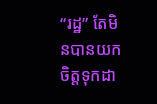“រដ្ឋ” តែមិនបានយកចិត្តទុកដា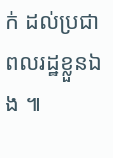ក់ ដល់ប្រជាពលរដ្ឋខ្លួនឯង ៕